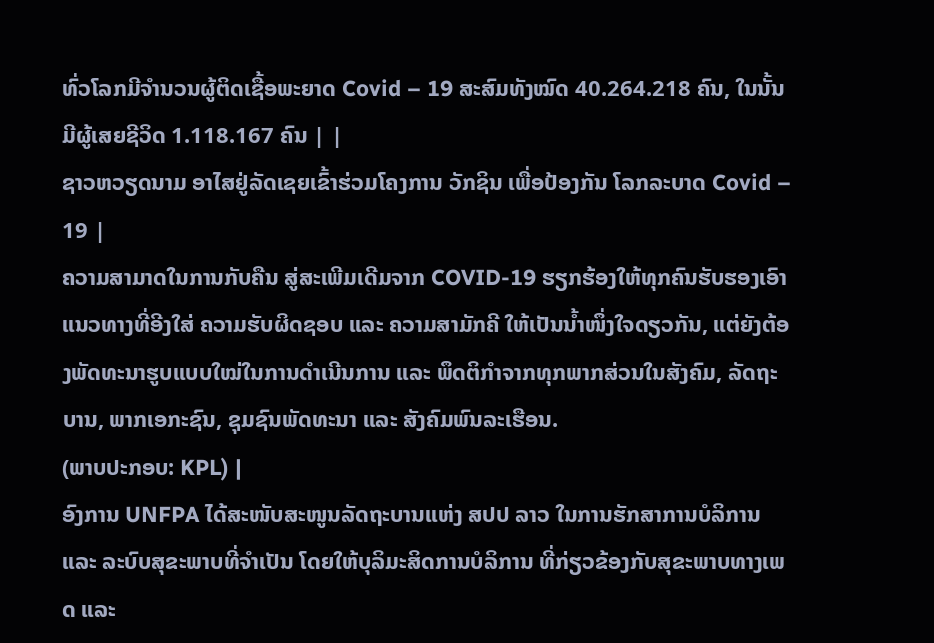ທົ່ວໂລກມີຈຳນວນຜູ້ຕິດເຊື້ອພະຍາດ Covid – 19 ສະສົມທັງໝົດ 40.264.218 ຄົນ, ໃນນັ້ນມີຜູ້ເສຍຊີວິດ 1.118.167 ຄົນ | |
ຊາວຫວຽດນາມ ອາໄສຢູ່ລັດເຊຍເຂົ້າຮ່ວມໂຄງການ ວັກຊິນ ເພື່ອປ້ອງກັນ ໂລກລະບາດ Covid – 19 |
ຄວາມສາມາດໃນການກັບຄືນ ສູ່ສະເພີມເດີມຈາກ COVID-19 ຮຽກຮ້ອງໃຫ້ທຸກຄົນຮັບຮອງເອົາແນວທາງທີ່ອີງໃສ່ ຄວາມຮັບຜິດຊອບ ແລະ ຄວາມສາມັກຄີ ໃຫ້ເປັນນ້ຳໜຶ່ງໃຈດຽວກັນ, ແຕ່ຍັງຕ້ອງພັດທະນາຮູບແບບໃໝ່ໃນການດຳເນີນການ ແລະ ພຶດຕິກຳຈາກທຸກພາກສ່ວນໃນສັງຄົມ, ລັດຖະບານ, ພາກເອກະຊົນ, ຊຸມຊົນພັດທະນາ ແລະ ສັງຄົມພົນລະເຮືອນ.
(ພາບປະກອບ: KPL) |
ອົງການ UNFPA ໄດ້ສະໜັບສະໜູນລັດຖະບານແຫ່ງ ສປປ ລາວ ໃນການຮັກສາການບໍລິການ ແລະ ລະບົບສຸຂະພາບທີ່ຈຳເປັນ ໂດຍໃຫ້ບຸລິມະສິດການບໍລິການ ທີ່ກ່ຽວຂ້ອງກັບສຸຂະພາບທາງເພດ ແລະ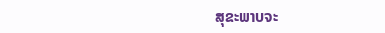ສຸຂະພາບຈະ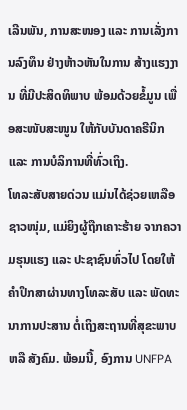ເລີນພັນ, ການສະໜອງ ແລະ ການເລັ່ງການລົງທຶນ ຢ່າງຫ້າວຫັນໃນການ ສ້າງແຮງງານ ທີ່ມີປະສິດທິພາບ ພ້ອມດ້ວຍຂໍ້ມູນ ເພື່ອສະໜັບສະໜູນ ໃຫ້ກັບບັນດາຄຣີນິກ ແລະ ການບໍລິການທີ່ທົ່ວເຖິງ.
ໂທລະສັບສາຍດ່ວນ ແມ່ນໄດ້ຊ່ວຍເຫລືອຊາວໜຸ່ມ, ແມ່ຍິງຜູ້ຖືກເຄາະຮ້າຍ ຈາກຄວາມຮຸນແຮງ ແລະ ປະຊາຊົນທົ່ວໄປ ໂດຍໃຫ້ຄຳປຶກສາຜ່ານທາງໂທລະສັບ ແລະ ພັດທະນາການປະສານ ຕໍ່ເຖິງສະຖານທີ່ສຸຂະພາບ ຫລື ສັງຄົມ. ພ້ອມນີ້, ອົງການ UNFPA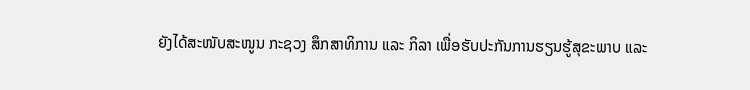ຍັງໄດ້ສະໜັບສະໜູນ ກະຊວງ ສຶກສາທິການ ແລະ ກິລາ ເພື່ອຮັບປະກັນການຮຽນຮູ້ສຸຂະພາບ ແລະ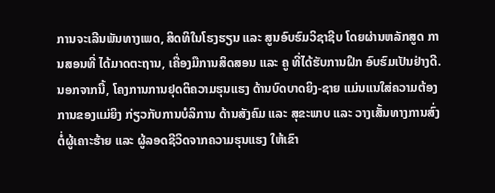ການຈະເລີນພັນທາງເພດ, ສິດທິໃນໂຮງຮຽນ ແລະ ສູນອົບຮົມວິຊາຊີບ ໂດຍຜ່ານຫລັກສູດ ການສອນທີ່ ໄດ້ມາດຕະຖານ, ເຄື່ອງມືການສິດສອນ ແລະ ຄູ ທີ່ໄດ້ຮັບການຝຶກ ອົບຮົມເປັນຢ່າງດີ.
ນອກຈາກນີ້, ໂຄງການການຢຸດຕິຄວາມຮຸນແຮງ ດ້ານບົດບາດຍິງ-ຊາຍ ແມ່ນແນໃສ່ຄວາມຕ້ອງການຂອງແມ່ຍິງ ກ່ຽວກັບການບໍລິການ ດ້ານສັງຄົມ ແລະ ສຸຂະພາບ ແລະ ວາງເສັ້ນທາງການສົ່ງຕໍ່ຜູ້ເຄາະຮ້າຍ ແລະ ຜູ້ລອດຊີວິດຈາກຄວາມຮຸນແຮງ ໃຫ້ເຂົາ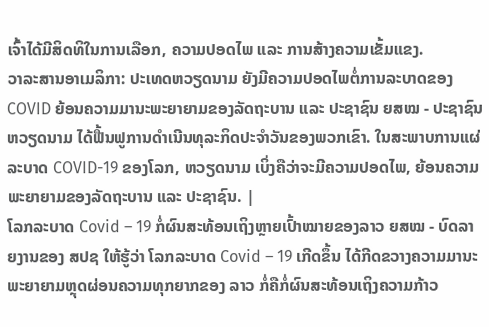ເຈົ້າໄດ້ມີສິດທິໃນການເລືອກ, ຄວາມປອດໄພ ແລະ ການສ້າງຄວາມເຂັ້ມແຂງ.
ວາລະສານອາເມລິກາ: ປະເທດຫວຽດນາມ ຍັງມີຄວາມປອດໄພຕໍ່ການລະບາດຂອງ COVID ຍ້ອນຄວາມມານະພະຍາຍາມຂອງລັດຖະບານ ແລະ ປະຊາຊົນ ຍສໝ - ປະຊາຊົນຫວຽດນາມ ໄດ້ຟື້ນຟູການດຳເນີນທຸລະກິດປະຈຳວັນຂອງພວກເຂົາ. ໃນສະພາບການແຜ່ລະບາດ COVID-19 ຂອງໂລກ, ຫວຽດນາມ ເບິ່ງຄືວ່າຈະມີຄວາມປອດໄພ, ຍ້ອນຄວາມພະຍາຍາມຂອງລັດຖະບານ ແລະ ປະຊາຊົນ. |
ໂລກລະບາດ Covid – 19 ກໍ່ຜົນສະທ້ອນເຖິງຫຼາຍເປົ້າໝາຍຂອງລາວ ຍສໝ - ບົດລາຍງານຂອງ ສປຊ ໃຫ້ຮູ້ວ່າ ໂລກລະບາດ Covid – 19 ເກີດຂຶ້ນ ໄດ້ກີດຂວາງຄວາມມານະພະຍາຍາມຫຼຸດຜ່ອນຄວາມທຸກຍາກຂອງ ລາວ ກໍ່ຄືກໍ່ຜົນສະທ້ອນເຖິງຄວາມກ້າວ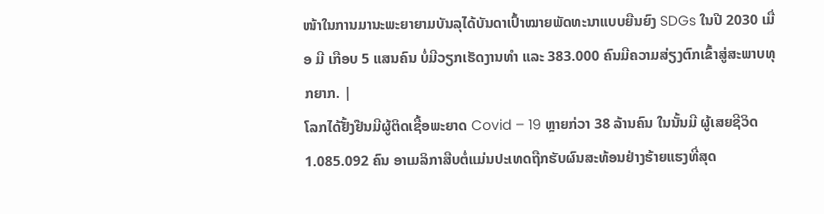ໜ້າໃນການມານະພະຍາຍາມບັນລຸໄດ້ບັນດາເປົ້າໝາຍພັດທະນາແບບຍືນຍົງ SDGs ໃນປີ 2030 ເມື່ອ ມີ ເກືອບ 5 ແສນຄົນ ບໍ່ມີວຽກເຮັດງານທຳ ແລະ 383.000 ຄົນມີຄວາມສ່ຽງຕົກເຂົ້າສູ່ສະພາບທຸກຍາກ. |
ໂລກໄດ້ຢັ້ງຢືນມີຜູ້ຕິດເຊື້ອພະຍາດ Covid – 19 ຫຼາຍກ່ວາ 38 ລ້ານຄົນ ໃນນັ້ນມີ ຜູ້ເສຍຊີວິດ 1.085.092 ຄົນ ອາເມລິກາສືບຕໍ່ແມ່ນປະເທດຖືກຮັບຜົນສະທ້ອນຢ່າງຮ້າຍແຮງທີ່ສຸດ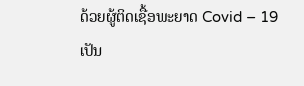ດ້ວຍຜູ້ຕິດເຊື້ອພະຍາດ Covid – 19 ເປັນ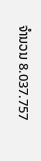ຈຳນວນ 8.037.757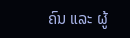ຄົນ ແລະ ຜູ້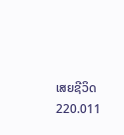ເສຍຊີວິດ 220.011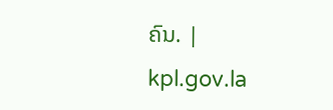ຄົນ. |
kpl.gov.la